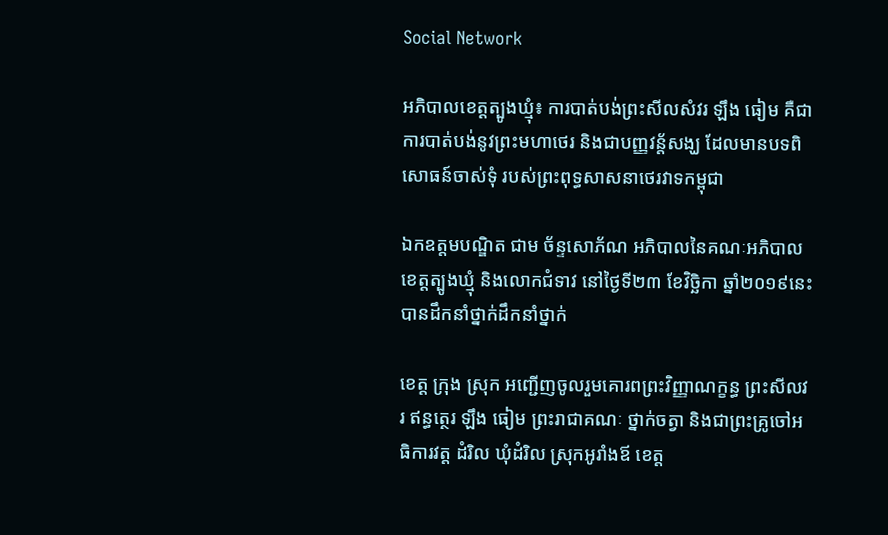Social Network

អភិបាលខេត្តត្បូងឃ្មុំ៖ ការបាត់បង់ព្រះសីលសំវរ ឡឹង ធៀម គឺជាការបាត់បង់នូវព្រះមហាថេរ និងជាបញ្ញវន្ត័សង្ឃ ដែលមានបទពិសោធន៍ចាស់ទុំ របស់ព្រះពុទ្ធសាសនាថេរវាទកម្ពុជា

ឯកឧត្តមបណ្ឌិត ជាម ច័ន្ទសោភ័ណ អភិបាលនៃគណៈអភិបាលខេត្តត្បូងឃ្មុំ និងលោកជំទាវ នៅថ្ងៃទី២៣ ខែវិច្ឆិកា ឆ្នាំ២០១៩នេះ បានដឹកនាំថ្នាក់ដឹកនាំថ្នាក់

ខេត្ត ក្រុង ស្រុក អញ្ជើញចូលរួមគោរពព្រះវិញ្ញាណក្ខន្ធ ព្រះសីលវរ ឥន្ធត្ថេរ ឡឹង ធៀម ព្រះរាជាគណៈ ថ្នាក់ចត្វា និងជាព្រះគ្រូចៅអធិការវត្ត ដំរិល ឃុំដំរិល ស្រុកអូរាំងឪ ខេត្ត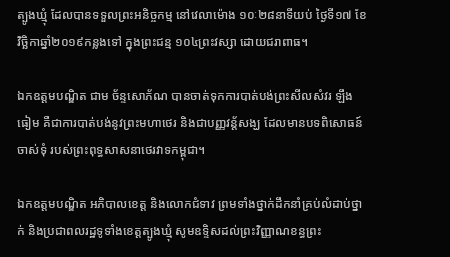ត្បូងឃ្មុំ ដែលបានទទួលព្រះអនិច្ចកម្ម នៅវេលាម៉ោង ១០ៈ២៨នាទីយប់ ថ្ងៃទី១៧ ខែវិច្ឆិកាឆ្នាំ២០១៩កន្លងទៅ ក្នុងព្រះជន្ម ១០៤ព្រះវស្សា ដោយជរាពាធ។

ឯកឧត្តមបណ្ឌិត ជាម ច័ន្ទសោភ័ណ បានចាត់ទុកការបាត់បង់ព្រះសីលសំវរ ឡឹង ធៀម គឺជាការបាត់បង់នូវព្រះមហាថេរ និងជាបញ្ញវន្ត័សង្ឃ ដែលមានបទពិសោធន៍ចាស់ទុំ របស់ព្រះពុទ្ធសាសនាថេរវាទកម្ពុជា។

ឯកឧត្តមបណ្ឌិត អភិបាលខេត្ត និងលោកជំទាវ ព្រមទាំងថ្នាក់ដឹកនាំគ្រប់លំដាប់ថ្នាក់ និងប្រជាពលរដ្ឋទូទាំងខេត្តត្បូងឃ្មុំ សូមឧទ្ទិសដល់ព្រះវិញ្ញាណខន្ធព្រះ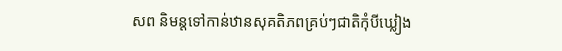សព និមន្តទៅកាន់ឋានសុគតិភពគ្រប់ៗជាតិកុំបីឃ្លៀង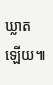ឃ្លាតឡើយ៕